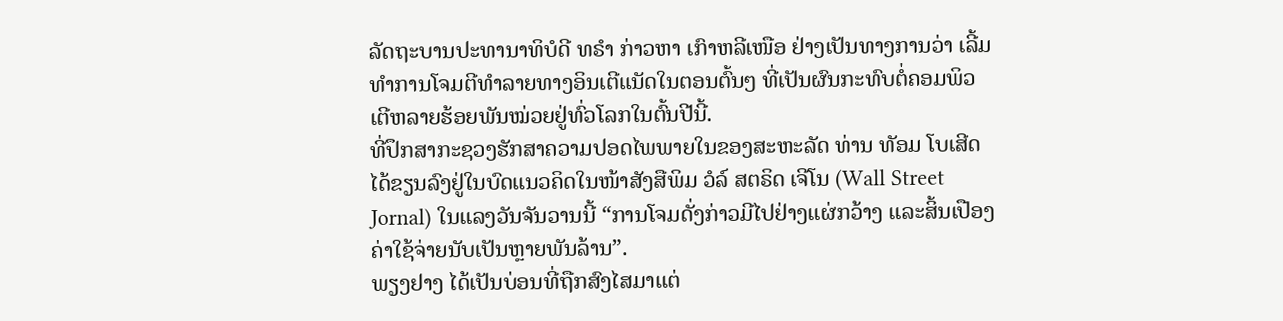ລັດຖະບານປະທານາທິບໍດີ ທຣໍາ ກ່າວຫາ ເກົາຫລີເໜືອ ຢ່າງເປັນທາງການວ່າ ເລີ້ມ
ທຳການໂຈມຕີທຳລາຍທາງອິນເຕີແນັດໃນຕອນຕົ້ນໆ ທີ່ເປັນຜົນກະທົບຕໍ່ຄອມພິວ
ເຕີຫລາຍຮ້ອຍພັນໝ່ວຍຢູ່ທົ່ວໂລກໃນຕົ້ນປີນີ້.
ທີ່ປຶກສາກະຊວງຮັກສາຄວາມປອດໄພພາຍໃນຂອງສະຫະລັດ ທ່ານ ທັອມ ໂບເສີດ
ໄດ້ຂຽນລົງຢູ່ໃນບົດແນວຄິດໃນໜ້າສັງສືພິມ ວໍລ໌ ສຕຣິດ ເຈີໂນ (Wall Street
Jornal) ໃນແລງວັນຈັນວານນີ້ “ການໂຈມດັ່ງກ່າວມີໄປຢ່າງແຜ່ກວ້າງ ແລະສິ້ນເປືອງ
ຄ່າໃຊ້ຈ່າຍນັບເປັນຫຼາຍພັນລ້ານ”.
ພຽງຢາງ ໄດ້ເປັນບ່ອນທີ່ຖືກສົງໄສມາແຕ່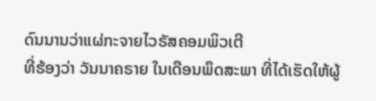ດົນນານວ່າແຜ່ກະຈາຍໄວຣັສຄອມພິວເຕີ
ທີ່ຮ້ອງວ່າ ວັນນາຄຣາຍ ໃນເດືອນພຶດສະພາ ທີ່ໄດ້ເຮັດໃຫ້ຜູ້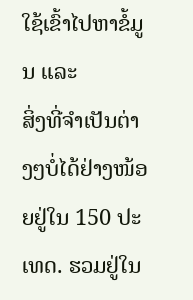ໃຊ້ເຂົ້າໄປຫາຂໍ້ມູນ ແລະ
ສິ່ງທີ່ຈຳເປັນຕ່າງໆບໍ່ໄດ້ຢ່າງໜ້ອຍຢູ່ໃນ 150 ປະເທດ. ຮວມຢູ່ໃນ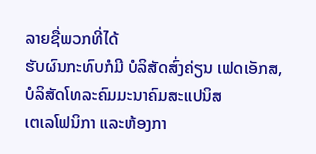ລາຍຊື່ພວກທີ່ໄດ້
ຮັບຜົນກະທົບກໍມີ ບໍລິສັດສົ່ງຄ່ຽນ ເຟດເອັກສ, ບໍລິສັດໂທລະຄົມມະນາຄົມສະແປນິສ
ເຕເລໂຟນິກາ ແລະຫ້ອງກາ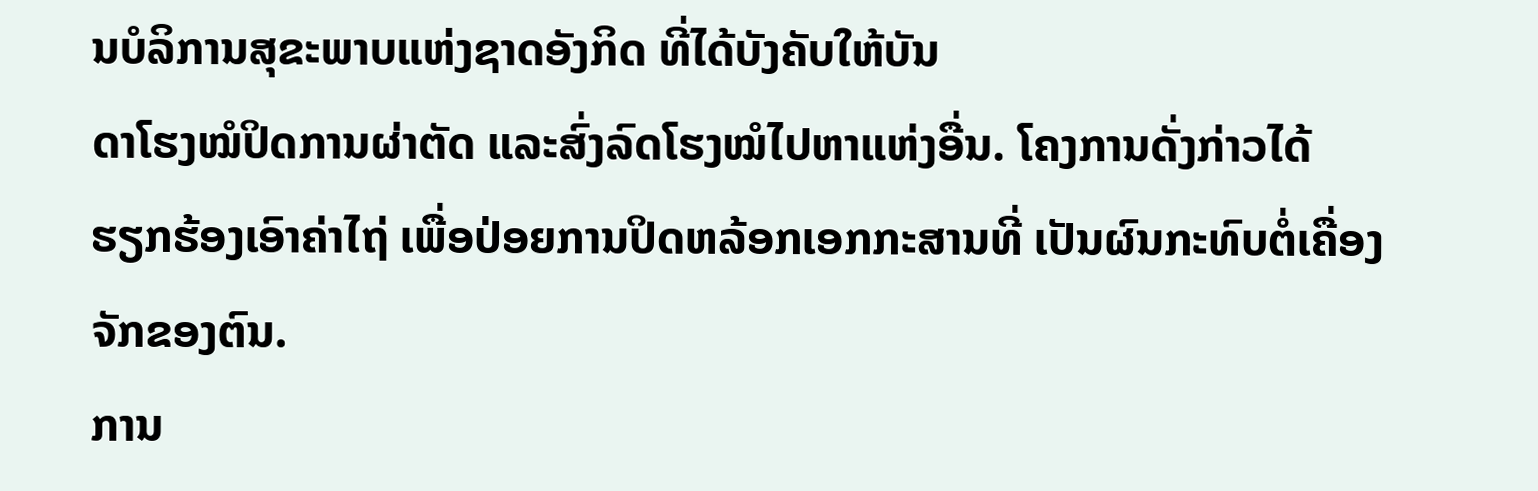ນບໍລິການສຸຂະພາບແຫ່ງຊາດອັງກິດ ທີ່ໄດ້ບັງຄັບໃຫ້ບັນ
ດາໂຮງໝໍປິດການຜ່າຕັດ ແລະສົ່ງລົດໂຮງໝໍໄປຫາແຫ່ງອື່ນ. ໂຄງການດັ່ງກ່າວໄດ້
ຮຽກຮ້ອງເອົາຄ່າໄຖ່ ເພື່ອປ່ອຍການປິດຫລ້ອກເອກກະສານທີ່ ເປັນຜົນກະທົບຕໍ່ເຄື່ອງ
ຈັກຂອງຕົນ.
ການ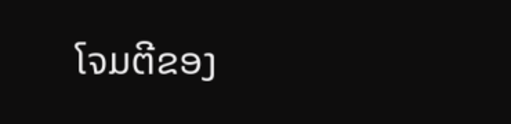ໂຈມຕີຂອງ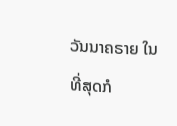ວັນນາຄຣາຍ ໃນທີ່ສຸດກໍ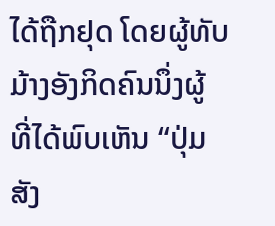ໄດ້ຖືກຢຸດ ໂດຍຜູ້ທັບມ້າງອັງກິດຄົນນຶ່ງຜູ້
ທີ່ໄດ້ພົບເຫັນ “ປຸ່ມສັງ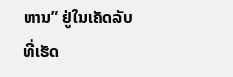ຫານ” ຢູ່ໃນເຄັດລັບທີ່ເຮັດ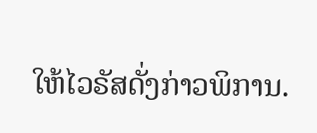ໃຫ້ໄວຣັສດັ່ງກ່າວພິການ.